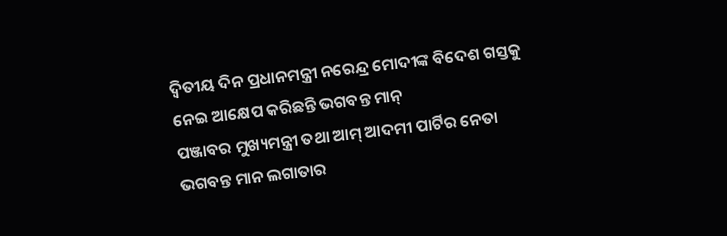ଦ୍ୱିତୀୟ ଦିନ ପ୍ରଧାନମନ୍ତ୍ରୀ ନରେନ୍ଦ୍ର ମୋଦୀଙ୍କ ବିଦେଶ ଗସ୍ତକୁ ନେଇ ଆକ୍ଷେପ କରିଛନ୍ତି ଭଗବନ୍ତ ମାନ୍
ପଞ୍ଜାବର ମୁଖ୍ୟମନ୍ତ୍ରୀ ତଥା ଆମ୍ ଆଦମୀ ପାର୍ଟିର ନେତା ଭଗବନ୍ତ ମାନ ଲଗାତାର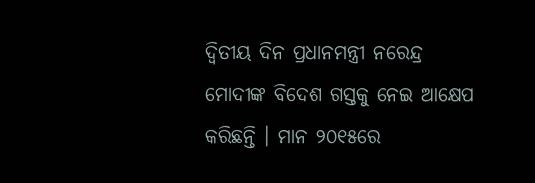ଦ୍ୱିତୀୟ ଦିନ ପ୍ରଧାନମନ୍ତ୍ରୀ ନରେନ୍ଦ୍ର ମୋଦୀଙ୍କ ବିଦେଶ ଗସ୍ତକୁ ନେଇ ଆକ୍ଷେପ କରିଛନ୍ତି । ମାନ ୨୦୧୫ରେ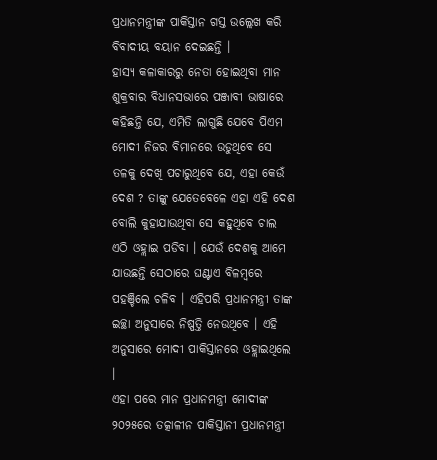ପ୍ରଧାନମନ୍ତ୍ରୀଙ୍କ ପାକିସ୍ତାନ ଗସ୍ତ ଉଲ୍ଲେଖ କରି ବିବାଦୀୟ ବୟାନ ଦେଇଛନ୍ତି ।
ହାସ୍ୟ କଳାକାରରୁ ନେତା ହୋଇଥିବା ମାନ ଶୁକ୍ରବାର ବିଧାନସଭାରେ ପଞ୍ଜାବୀ ଭାଷାରେ କହିଛନ୍ତି ଯେ, ଏମିତି ଲାଗୁଛି ଯେବେ ପିଏମ ମୋଦୀ ନିଜର ବିମାନରେ ଉଡୁଥିବେ ସେ ତଳକୁ ଦେଖି ପଚାରୁଥିବେ ଯେ, ଏହା କେଉଁ ଦେଶ ? ତାଙ୍କୁ ଯେତେବେଳେ ଏହା ଏହି ଦେଶ ବୋଲି କୁହାଯାଉଥିବା ସେ କହୁଥିବେ ଚାଲ ଏଠି ଓହ୍ଲାଇ ପଡିବା । ଯେଉଁ ଦେଶକୁ ଆମେ ଯାଉଛନ୍ତି ସେଠାରେ ଘଣ୍ଟାଏ ବିଳମ୍ବରେ ପହଞ୍ଚିଲେ ଚଳିବ । ଏହିପରି ପ୍ରଧାନମନ୍ତ୍ରୀ ତାଙ୍କ ଇଚ୍ଛା ଅନୁସାରେ ନିଷ୍ପତ୍ତି ନେଉଥିବେ । ଏହି ଅନୁସାରେ ମୋଦୀ ପାକିସ୍ତାନରେ ଓହ୍ଲାଇଥିଲେ ।
ଏହା ପରେ ମାନ ପ୍ରଧାନମନ୍ତ୍ରୀ ମୋଦୀଙ୍କ ୨୦୨୫ରେ ତତ୍କାଳୀନ ପାକିସ୍ତାନୀ ପ୍ରଧାନମନ୍ତ୍ରୀ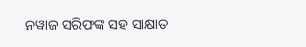ନୱାଜ ସରିଫଙ୍କ ସହ ସାକ୍ଷାତ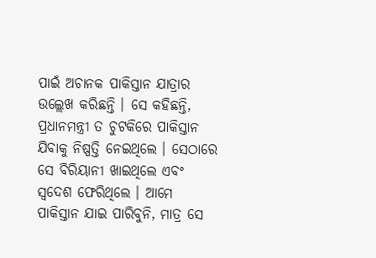ପାଇଁ ଅଚାନକ ପାକିସ୍ତାନ ଯାତ୍ରାର ଉଲ୍ଲେଖ କରିଛନ୍ତି । ସେ କହିଛନ୍ତି, ପ୍ରଧାନମନ୍ତ୍ରୀ ତ ଚୁଟକିରେ ପାକିସ୍ତାନ ଯିବାକୁ ନିଷ୍ପତ୍ତି ନେଇଥିଲେ । ସେଠାରେ ସେ ବିରିୟାନୀ ଖାଇଥିଲେ ଏବଂ ସ୍ୱଦେଶ ଫେରିଥିଲେ । ଆମେ ପାକିସ୍ତାନ ଯାଇ ପାରିବୁନି, ମାତ୍ର ସେ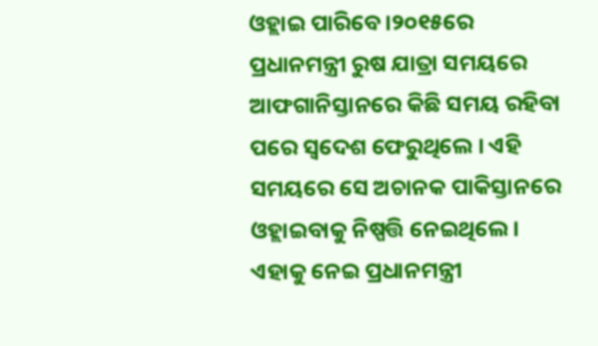ଓହ୍ଲାଇ ପାରିବେ ।୨୦୧୫ରେ ପ୍ରଧାନମନ୍ତ୍ରୀ ରୁଷ ଯାତ୍ରା ସମୟରେ ଆଫଗାନିସ୍ତାନରେ କିଛି ସମୟ ରହିବା ପରେ ସ୍ୱଦେଶ ଫେରୁଥିଲେ । ଏହି ସମୟରେ ସେ ଅଚାନକ ପାକିସ୍ତାନରେ ଓହ୍ଲାଇବାକୁ ନିଷ୍ପତ୍ତି ନେଇଥିଲେ । ଏହାକୁ ନେଇ ପ୍ରଧାନମନ୍ତ୍ରୀ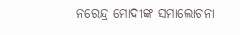ନରେନ୍ଦ୍ର ମୋଦୀଙ୍କ ସମାଲୋଚନା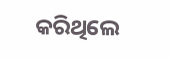କରିଥିଲେ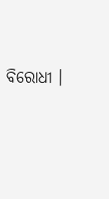ବିରୋଧୀ ।